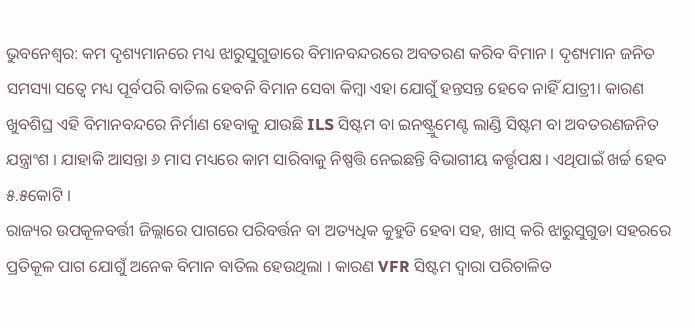ଭୁବନେଶ୍ୱର: କମ ଦୃଶ୍ୟମାନରେ ମଧ୍ୟ ଝାରୁସୁଗୁଡାରେ ବିମାନବନ୍ଦରରେ ଅବତରଣ କରିବ ବିମାନ । ଦୃଶ୍ୟମାନ ଜନିତ ସମସ୍ୟା ସତ୍ୱେ ମଧ୍ୟ ପୂର୍ବପରି ବାତିଲ ହେବନି ବିମାନ ସେବା କିମ୍ବା ଏହା ଯୋଗୁଁ ହନ୍ତସନ୍ତ ହେବେ ନାହିଁ ଯାତ୍ରୀ। କାରଣ ଖୁବଶିଘ୍ର ଏହି ବିମାନବନ୍ଦରେ ନିର୍ମାଣ ହେବାକୁ ଯାଉଛି ILS ସିଷ୍ଟମ ବା ଇନଷ୍ଟ୍ରୁମେଣ୍ଟ ଲାଣ୍ଡି ସିଷ୍ଟମ ବା ଅବତରଣଜନିତ ଯନ୍ତ୍ରାଂଶ । ଯାହାକି ଆସନ୍ତା ୬ ମାସ ମଧ୍ୟରେ କାମ ସାରିବାକୁ ନିଷ୍ପତ୍ତି ନେଇଛନ୍ତି ବିଭାଗୀୟ କର୍ତ୍ତୃପକ୍ଷ । ଏଥିପାଇଁ ଖର୍ଚ୍ଚ ହେବ ୫.୫କୋଟି ।
ରାଜ୍ୟର ଉପକୂଳବର୍ତ୍ତୀ ଜିଲ୍ଲାରେ ପାଗରେ ପରିବର୍ତ୍ତନ ବା ଅତ୍ୟଧିକ କୁହୁଡି ହେବା ସହ, ଖାସ୍ କରି ଝାରୁସୁଗୁଡା ସହରରେ ପ୍ରତିକୂଳ ପାଗ ଯୋଗୁଁ ଅନେକ ବିମାନ ବାତିଲ ହେଉଥିଲା । କାରଣ VFR ସିଷ୍ଟମ ଦ୍ୱାରା ପରିଚାଳିତ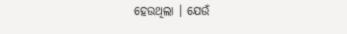ହେଉଥିଲା । ଯେଉଁ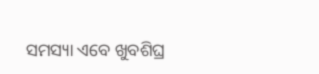ସମସ୍ୟା ଏବେ ଖୁବଶିଘ୍ର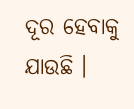ଦୂର ହେବାକୁ ଯାଉଛି ।